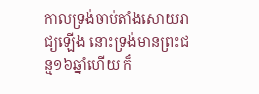កាលទ្រង់ចាប់តាំងសោយរាជ្យឡើង នោះទ្រង់មានព្រះជន្ម១៦ឆ្នាំហើយ ក៏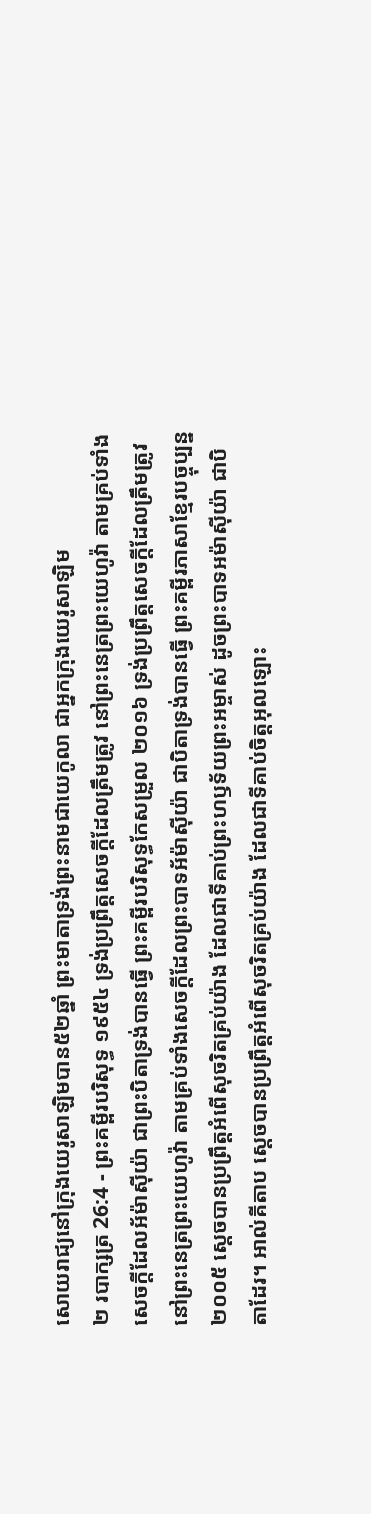សោយរាជ្យនៅក្រុងយេរូសាឡិមបាន៥២ឆ្នាំ ព្រះមាតាទ្រង់ព្រះនាមជាយេកូលា ជាអ្នកក្រុងយេរូសាឡិម
២ របាក្សត្រ 26:4 - ព្រះគម្ពីរបរិសុទ្ធ ១៩៥៤ ទ្រង់ប្រព្រឹត្តសេចក្ដីដែលត្រឹមត្រូវ នៅព្រះនេត្រព្រះយេហូវ៉ា តាមគ្រប់ទាំងសេចក្ដីដែលអ័ម៉ាស៊ីយ៉ា ជាព្រះបិតាទ្រង់បានធ្វើ ព្រះគម្ពីរបរិសុទ្ធកែសម្រួល ២០១៦ ទ្រង់ប្រព្រឹត្តសេចក្ដីដែលត្រឹមត្រូវ នៅព្រះនេត្រព្រះយេហូវ៉ា តាមគ្រប់ទាំងសេចក្ដីដែលព្រះបាទអ័ម៉ាស៊ីយ៉ា ជាបិតាទ្រង់បានធ្វើ ព្រះគម្ពីរភាសាខ្មែរបច្ចុប្បន្ន ២០០៥ ស្ដេចបានប្រព្រឹត្តអំពើសុចរិតគ្រប់យ៉ាង ដែលជាទីគាប់ព្រះហឫទ័យព្រះអម្ចាស់ ដូចព្រះបាទអម៉ាស៊ីយ៉ា ជាបិតាដែរ។ អាល់គីតាប ស្តេចបានប្រព្រឹត្តអំពើសុចរិតគ្រប់យ៉ាង ដែលជាទីគាប់ចិត្តអុលឡោះ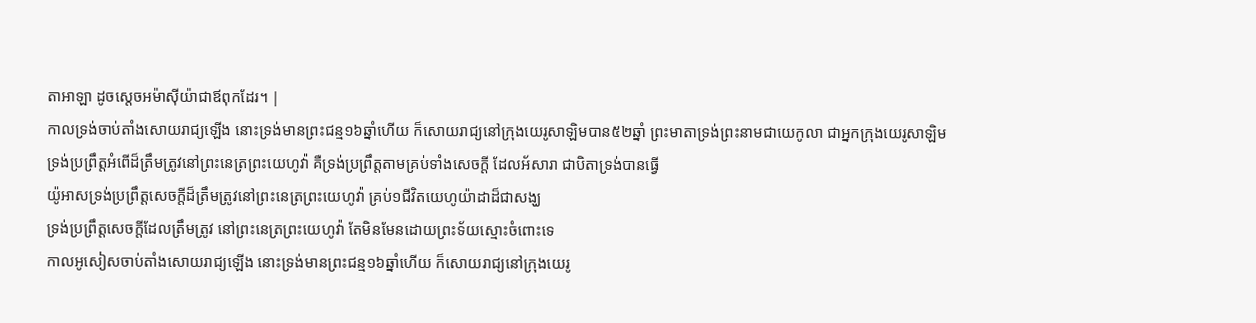តាអាឡា ដូចស្តេចអម៉ាស៊ីយ៉ាជាឪពុកដែរ។ |
កាលទ្រង់ចាប់តាំងសោយរាជ្យឡើង នោះទ្រង់មានព្រះជន្ម១៦ឆ្នាំហើយ ក៏សោយរាជ្យនៅក្រុងយេរូសាឡិមបាន៥២ឆ្នាំ ព្រះមាតាទ្រង់ព្រះនាមជាយេកូលា ជាអ្នកក្រុងយេរូសាឡិម
ទ្រង់ប្រព្រឹត្តអំពើដ៏ត្រឹមត្រូវនៅព្រះនេត្រព្រះយេហូវ៉ា គឺទ្រង់ប្រព្រឹត្តតាមគ្រប់ទាំងសេចក្ដី ដែលអ័សារា ជាបិតាទ្រង់បានធ្វើ
យ៉ូអាសទ្រង់ប្រព្រឹត្តសេចក្ដីដ៏ត្រឹមត្រូវនៅព្រះនេត្រព្រះយេហូវ៉ា គ្រប់១ជីវិតយេហូយ៉ាដាដ៏ជាសង្ឃ
ទ្រង់ប្រព្រឹត្តសេចក្ដីដែលត្រឹមត្រូវ នៅព្រះនេត្រព្រះយេហូវ៉ា តែមិនមែនដោយព្រះទ័យស្មោះចំពោះទេ
កាលអូសៀសចាប់តាំងសោយរាជ្យឡើង នោះទ្រង់មានព្រះជន្ម១៦ឆ្នាំហើយ ក៏សោយរាជ្យនៅក្រុងយេរូ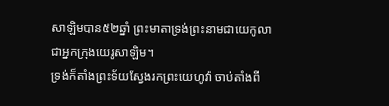សាឡិមបាន៥២ឆ្នាំ ព្រះមាតាទ្រង់ព្រះនាមជាយេកូលា ជាអ្នកក្រុងយេរូសាឡិម។
ទ្រង់ក៏តាំងព្រះទ័យស្វែងរកព្រះយេហូវ៉ា ចាប់តាំងពី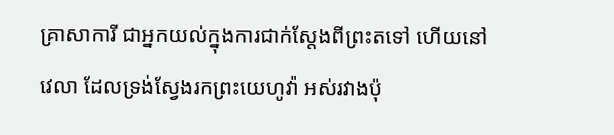គ្រាសាការី ជាអ្នកយល់ក្នុងការជាក់ស្តែងពីព្រះតទៅ ហើយនៅវេលា ដែលទ្រង់ស្វែងរកព្រះយេហូវ៉ា អស់រវាងប៉ុ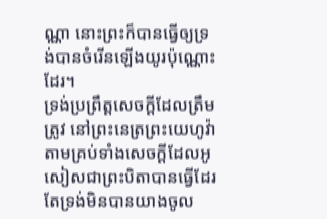ណ្ណា នោះព្រះក៏បានធ្វើឲ្យទ្រង់បានចំរើនឡើងយូរប៉ុណ្ណោះដែរ។
ទ្រង់ប្រព្រឹត្តសេចក្ដីដែលត្រឹមត្រូវ នៅព្រះនេត្រព្រះយេហូវ៉ា តាមគ្រប់ទាំងសេចក្ដីដែលអូសៀសជាព្រះបិតាបានធ្វើដែរ តែទ្រង់មិនបានយាងចូល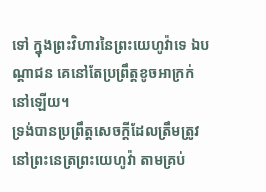ទៅ ក្នុងព្រះវិហារនៃព្រះយេហូវ៉ាទេ ឯបណ្តាជន គេនៅតែប្រព្រឹត្តខូចអាក្រក់នៅឡើយ។
ទ្រង់បានប្រព្រឹត្តសេចក្ដីដែលត្រឹមត្រូវនៅព្រះនេត្រព្រះយេហូវ៉ា តាមគ្រប់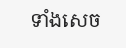ទាំងសេច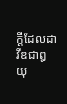ក្ដីដែលដាវីឌជាឰយុ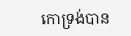កោទ្រង់បាន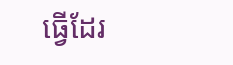ធ្វើដែរ